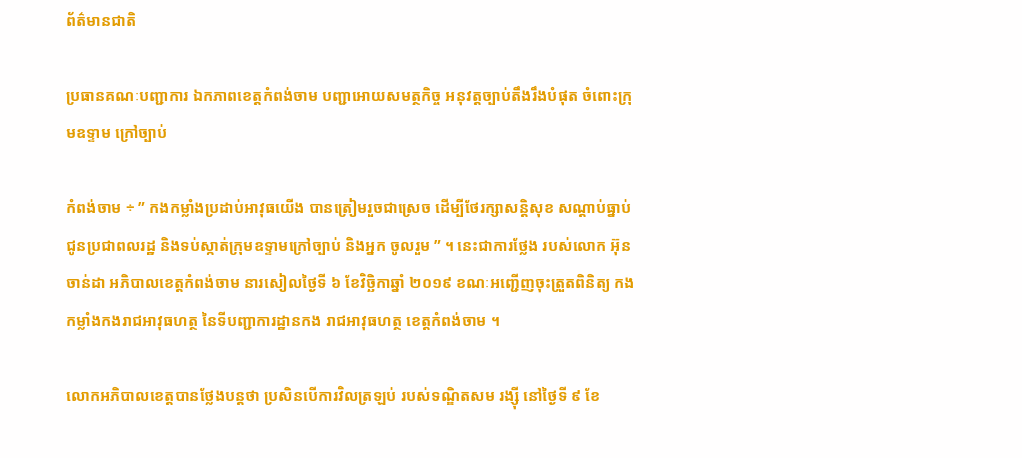ព័ត៌មានជាតិ

ប្រធានគណៈបញ្ជាការ ឯកភាពខេត្តកំពង់ចាម បញ្ជាអោយសមត្ថកិច្ច អនុវត្តច្បាប់តឹងរឹងបំផុត ចំពោះក្រុមឧទ្ទាម ក្រៅច្បាប់

កំពង់ចាម ÷ ” កងកម្លាំងប្រដាប់អាវុធយើង បានត្រៀមរួចជាស្រេច ដើម្បីថែរក្សាសន្តិសុខ សណ្តាប់ធ្នាប់ ជូនប្រជាពលរដ្ឋ និងទប់ស្កាត់ក្រុមឧទ្ទាមក្រៅច្បាប់ និងអ្នក ចូលរួម ” ។ នេះជាការថ្លែង របស់លោក អ៊ុន ចាន់ដា អភិបាលខេត្តកំពង់ចាម នារសៀលថ្ងៃទី ៦ ខែវិច្ឆិកាឆ្នាំ ២០១៩ ខណៈអញ្ជើញចុះត្រួតពិនិត្យ កងកម្លាំងកងរាជអាវុធហត្ថ នៃទីបញ្ជាការដ្ឋានកង រាជអាវុធហត្ថ ខេត្តកំពង់ចាម ។

លោកអភិបាលខេត្តបានថ្លែងបន្តថា ប្រសិនបើការវិលត្រឡប់ របស់ទណ្ឌិតសម រង្ស៊ី នៅថ្ងៃទី ៩ ខែ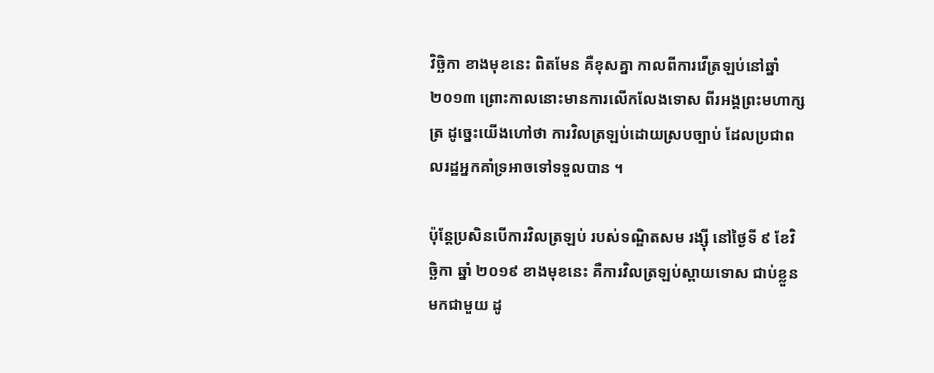វិច្ឆិកា ខាងមុខនេះ ពិតមែន គឺខុសគ្នា កាលពីការវើត្រឡប់នៅឆ្នាំ ២០១៣ ព្រោះកាលនោះមានការលើកលែងទោស ពីរអង្គព្រះមហាក្សត្រ ដូច្នេះយើងហៅថា ការវិលត្រឡប់ដោយស្របច្បាប់ ដែលប្រជាពលរដ្ឋអ្នកគាំទ្រអាចទៅទទួលបាន ។

ប៉ុន្តែប្រសិនបើការវិលត្រឡប់ របស់ទណ្ឌិតសម រង្ស៊ី នៅថ្ងៃទី ៩ ខែវិច្ឆិកា ឆ្នាំ ២០១៩ ខាងមុខនេះ គឺការវិលត្រឡប់ស្ពាយទោស ជាប់ខ្លួនមកជាមួយ ដូ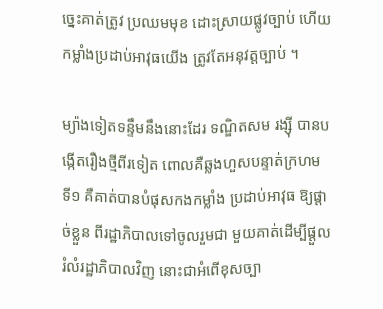ច្នេះគាត់ត្រូវ ប្រឈមមុខ ដោះស្រាយផ្លូវច្បាប់ ហើយកម្លាំងប្រដាប់អាវុធយើង ត្រូវតែអនុវត្តច្បាប់ ។

ម្យ៉ាងទៀតទន្ទឹមនឹងនោះដែរ ទណ្ឌិតសម រង្ស៊ី បានបង្កើតរឿងថ្មីពីរទៀត ពោលគឺឆ្លងហួសបន្ទាត់ក្រហម ទី១ គឺគាត់បានបំផុសកងកម្លាំង ប្រដាប់អាវុធ ឱ្យផ្ដាច់ខ្លួន ពីរដ្ឋាភិបាលទៅចូលរួមជា មួយគាត់ដើម្បីផ្ដួលរំលំរដ្ឋាភិបាលវិញ នោះជាអំពើខុសច្បា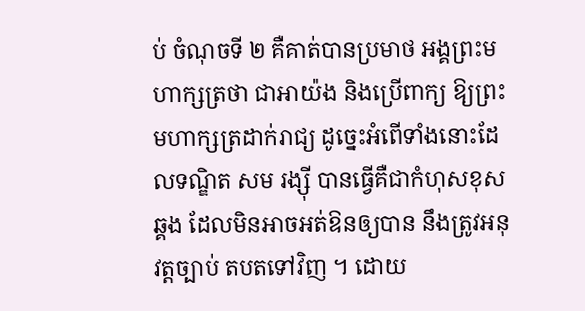ប់ ចំណុចទី ២ គឺគាត់បានប្រមាថ អង្គព្រះមហាក្សត្រថា ជាអាយ៉ង និងប្រើពាក្យ ឱ្យព្រះមហាក្សត្រដាក់រាជ្យ ដូច្នេះអំពើទាំងនោះដែលទណ្ឌិត សម រង្ស៊ី បានធ្វើគឺជាកំហុសខុសឆ្គង ដែលមិនអាចអត់ឱនឲ្យបាន នឹងត្រូវអនុវត្តច្បាប់ តបតទៅវិញ ។ ដោយ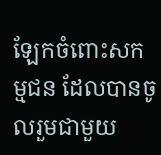ឡែកចំពោះសកម្មជន ដែលបានចូលរួមជាមួយ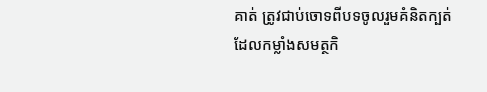គាត់ ត្រូវជាប់ចោទពីបទចូលរួមគំនិតក្បត់ ដែលកម្លាំងសមត្ថកិ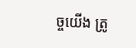ច្ចយើង ត្រូ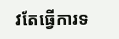វតែធ្វើការទ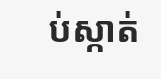ប់ស្កាត់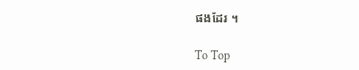ផងដែរ ។

To Top